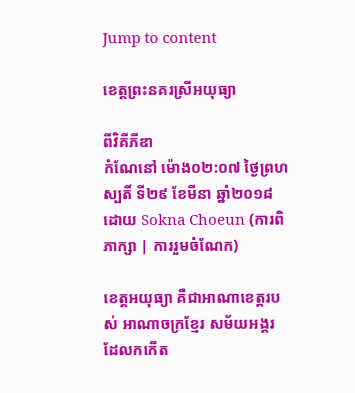Jump to content

ខេត្តព្រះនគរស្រីអយុធ្យា

ពីវិគីភីឌា
កំណែនៅ ម៉ោង០២:០៧ ថ្ងៃព្រហស្បតិ៍ ទី២៩ ខែមីនា ឆ្នាំ២០១៨ ដោយ Sokna Choeun (ការពិភាក្សា | ការរួមចំណែក)

ខេត្តអយុធ្យា គឺជាអាណាខេត្តរបស់ អាណាចក្រខ្មែរ សម័យអង្គរ ដែលកកើត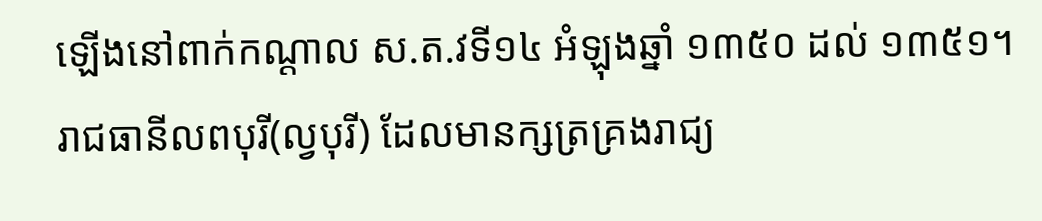ឡើងនៅពាក់កណ្ដាល ស.ត.វទី១៤ អំឡុងឆ្នាំ ១៣៥០ ដល់ ១៣៥១។
រាជធានីលពបុរី(ល្វបុរី) ដែលមានក្សត្រគ្រងរាជ្យ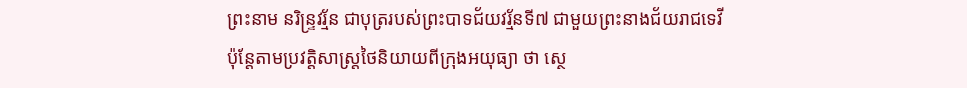ព្រះនាម នរិន្ទ្រវរ្ម័ន ជាបុត្ររបស់ព្រះបាទជ័យវរ្ម័នទី៧ ជាមួយព្រះនាងជ័យរាជទេវី
ប៉ុន្តែតាមប្រវត្តិសាស្ត្រថៃនិយាយពីក្រុងអយុធ្យា ថា ស្ថេ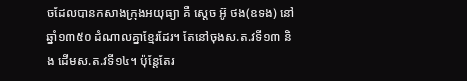ចដែលបានកសាងក្រុងអយុធ្យា គឺ ស្តេច អ៊ូ ថង(ឧទង) នៅឆ្នាំ១៣៥០ ដំណាលគ្នាខ្មែរដែរ។ តែនៅចុងស.ត.វទី១៣ និង ដើមស.ត.វទី១៤។ ប៉ុន្តែតែរ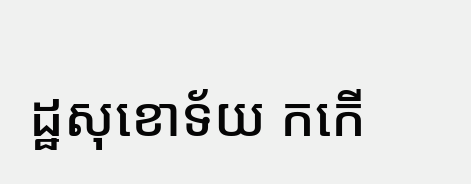ដ្ឋសុខោទ័យ កកើ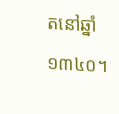តនៅឆ្នាំ១៣៤០។